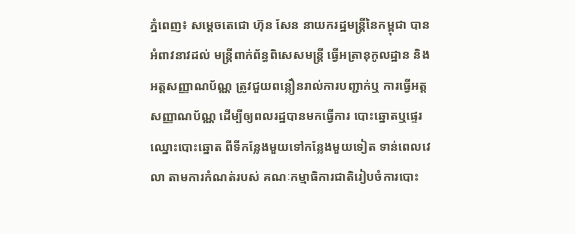ភ្នំពេញ៖ សម្ដេចតេជោ ហ៊ុន សែន នាយករដ្ឋមន្រ្តីនៃកម្ពុជា បានអំពាវនាវដល់ មន្រ្តីពាក់ព័ន្ធពិសេសមន្រ្តី ធ្វើអត្រានុកូលដ្ឋាន និងអត្តសញ្ញាណប័ណ្ណ ត្រូវជួយពន្លឿនរាល់ការបញ្ជាក់ឬ ការធ្វើអត្តសញ្ញាណប័ណ្ណ ដើម្បីឲ្យពលរដ្ឋបានមកធ្វើការ បោះឆ្នោតឬផ្ទេរឈ្នោះបោះឆ្នោត ពីទីកន្លែងមួយទៅកន្លែងមួយទៀត ទាន់ពេលវេលា តាមការកំណត់របស់ គណៈកម្មាធិការជាតិរៀបចំការបោះ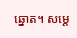ឆ្នោត។ សម្ដេ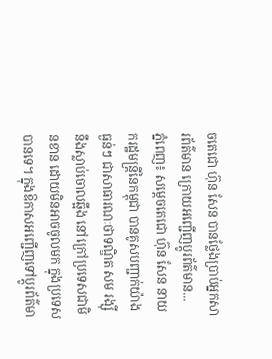ចតេជោ ហ៊ុន សែន បានថ្លែងប្រាប់អ្នកសារព័ត៌មាន ក្រោយអញ្ជើញប្តូរព័ត៌មាន...
ភ្នំពេញ៖ សម្តេចតេជោ ហ៊ុន សែន នាយករដ្ឋមន្ត្រីនៃកម្ពុជា បានគូសបញ្ជាក់យ៉ាងធ្ងន់ៗ ជាសាធារណៈថាទណ្ឌិត សម រង្ស៊ី នឹងស្លាប់ចោលឆ្អឹង នៅក្រៅប្រទេសជាមិនខាន ដោយមិនអាចចូលមក ក្នុងប្រទេសបានទេ។ ក្នុងឱកាសអញ្ជើញទៅប្តូរព័ត៌មា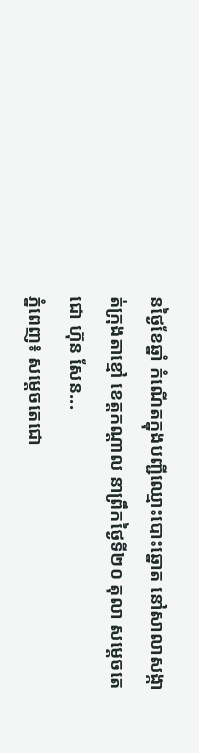នថ្ងៃខែឆ្នាំ កំណើតក្នុងបញ្ជីឈ្មោះបោះឆ្នោត នៅសាលាសង្កាត់ក្រុងតាខ្មៅ ខេត្តកណ្តាល នាព្រឹកថ្ងៃទី២០ តុលា សម្តេចតេជោ ហ៊ុន សែន...
ភ្នំពេញ៖ សម្ដេចតេជោ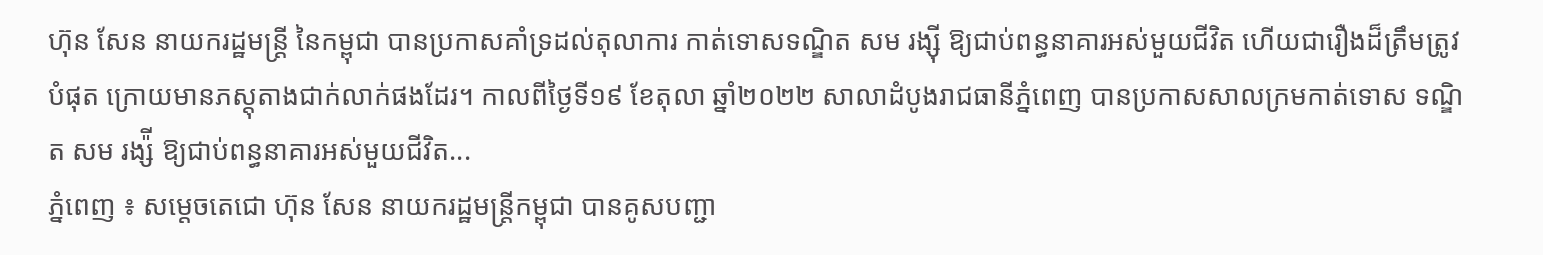ហ៊ុន សែន នាយករដ្ឋមន្ដ្រី នៃកម្ពុជា បានប្រកាសគាំទ្រដល់តុលាការ កាត់ទោសទណ្ឌិត សម រង្ស៊ី ឱ្យជាប់ពន្ធនាគារអស់មួយជីវិត ហើយជារឿងដ៏ត្រឹមត្រូវបំផុត ក្រោយមានភស្តុតាងជាក់លាក់ផងដែរ។ កាលពីថ្ងៃទី១៩ ខែតុលា ឆ្នាំ២០២២ សាលាដំបូងរាជធានីភ្នំពេញ បានប្រកាសសាលក្រមកាត់ទោស ទណ្ឌិត សម រង្ស៉ី ឱ្យជាប់ពន្ធនាគារអស់មួយជីវិត...
ភ្នំពេញ ៖ សម្តេចតេជោ ហ៊ុន សែន នាយករដ្ឋមន្រ្តីកម្ពុជា បានគូសបញ្ជា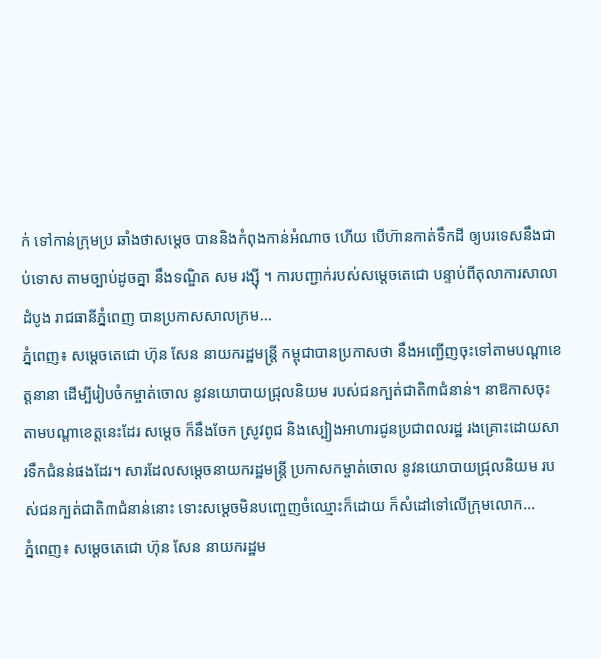ក់ ទៅកាន់ក្រុមប្រ ឆាំងថាសម្តេច បាននិងកំពុងកាន់អំណាច ហើយ បើហ៊ានកាត់ទឹកដី ឲ្យបរទេសនឹងជាប់ទោស តាមច្បាប់ដូចគ្នា នឹងទណ្ឌិត សម រង្ស៊ី ។ ការបញ្ជាក់របស់សម្តេចតេជោ បន្ទាប់ពីតុលាការសាលាដំបូង រាជធានីភ្នំពេញ បានប្រកាសសាលក្រម...
ភ្នំពេញ៖ សម្ដេចតេជោ ហ៊ុន សែន នាយករដ្ឋមន្ដ្រី កម្ពុជាបានប្រកាសថា នឹងអញ្ជើញចុះទៅតាមបណ្ដាខេត្តនានា ដើម្បីរៀបចំកម្ចាត់ចោល នូវនយោបាយជ្រុលនិយម របស់ជនក្បត់ជាតិ៣ជំនាន់។ នាឱកាសចុះតាមបណ្ដាខេត្តនេះដែរ សម្ដេច ក៏នឹងចែក ស្រូវពូជ និងស្បៀងអាហារជូនប្រជាពលរដ្ឋ រងគ្រោះដោយសារទឹកជំនន់ផងដែរ។ សារដែលសម្តេចនាយករដ្ឋមន្រ្តី ប្រកាសកម្ចាត់ចោល នូវនយោបាយជ្រុលនិយម របស់ជនក្បត់ជាតិ៣ជំនាន់នោះ ទោះសម្តេចមិនបញ្ចេញចំឈ្មោះក៏ដោយ ក៏សំដៅទៅលើក្រុមលោក...
ភ្នំពេញ៖ សម្តេចតេជោ ហ៊ុន សែន នាយករដ្ឋម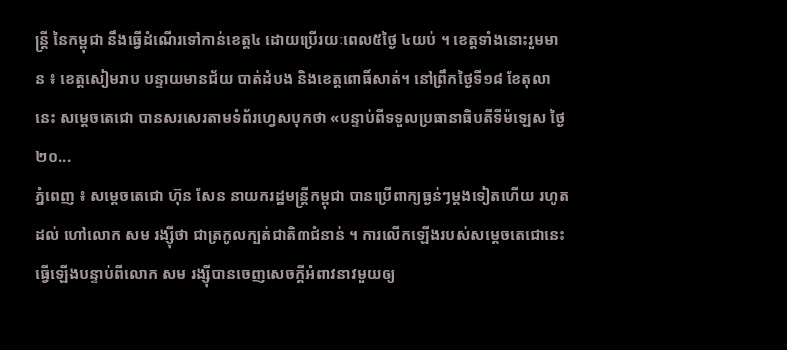ន្រ្តី នៃកម្ពុជា នឹងធ្វើដំណើរទៅកាន់ខេត្ត៤ ដោយប្រើរយៈពេល៥ថ្ងៃ ៤យប់ ។ ខេត្តទាំងនោះរួមមាន ៖ ខេត្តសៀមរាប បន្ទាយមានជ័យ បាត់ដំបង និងខេត្តពោធិ៍សាត់។ នៅព្រឹកថ្ងៃទី១៨ ខែតុលានេះ សម្តេចតេជោ បានសរសេរតាមទំព័រហ្វេសបុកថា «បន្ទាប់ពីទទួលប្រធានាធិបតីទីម៉ឡេស ថ្ងៃ២០...
ភ្នំពេញ ៖ សម្តេចតេជោ ហ៊ុន សែន នាយករដ្ឋមន្ត្រីកម្ពុជា បានប្រើពាក្យធ្ងន់ៗម្តងទៀតហើយ រហូតដល់ ហៅលោក សម រង្ស៊ីថា ជាត្រកូលក្បត់ជាតិ៣ជំនាន់ ។ ការលើកឡើងរបស់សម្តេចតេជោនេះ ធ្វើឡើងបន្ទាប់ពីលោក សម រង្ស៊ីបានចេញសេចក្តីអំពាវនាវមួយឲ្យ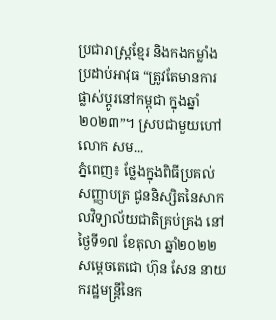ប្រជារាស្ត្រខ្មែរ និងកងកម្លាំងប្រដាប់អាវុធ “ត្រូវតែមានការផ្លាស់ប្តូរនៅកម្ពុជា ក្នុងឆ្នាំ២០២៣”។ ស្របជាមួយហៅលោក សម...
ភ្នំពេញ៖ ថ្លែងក្នុងពិធីប្រគល់សញ្ញាបត្រ ជូននិស្សិតនៃសាកលវិទ្យាល័យជាតិគ្រប់គ្រង នៅថ្ងៃទី១៧ ខែតុលា ឆ្នាំ២០២២ សម្ដេចតេជោ ហ៊ុន សែន នាយករដ្ឋមន្រ្តីនៃក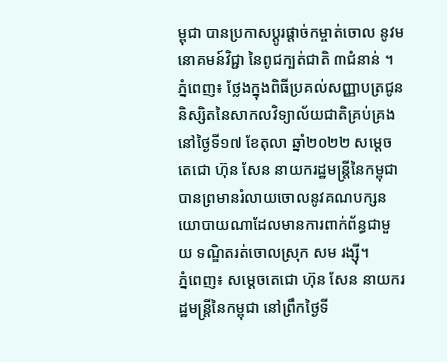ម្ពុជា បានប្រកាសប្ដូរផ្តាច់កម្ចាត់ចោល នូវមនោគមន៍វិជ្ជា នៃពូជក្បត់ជាតិ ៣ជំនាន់ ។
ភ្នំពេញ៖ ថ្លែងក្នុងពិធីប្រគល់សញ្ញាបត្រជូននិស្សិតនៃសាកលវិទ្យាល័យជាតិគ្រប់គ្រង នៅថ្ងៃទី១៧ ខែតុលា ឆ្នាំ២០២២ សម្ដេចតេជោ ហ៊ុន សែន នាយករដ្ឋមន្រ្តីនៃកម្ពុជា បានព្រមានរំលាយចោលនូវគណបក្សនយោបាយណាដែលមានការពាក់ព័ន្ធជាមួយ ទណ្ឌិតរត់ចោលស្រុក សម រង្ស៊ី។
ភ្នំពេញ៖ សម្ដេចតេជោ ហ៊ុន សែន នាយករដ្ឋមន្ត្រីនៃកម្ពុជា នៅព្រឹកថ្ងៃទី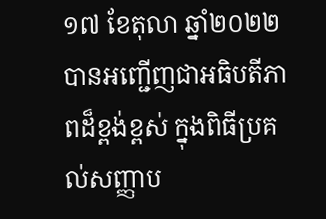១៧ ខែតុលា ឆ្នាំ២០២២ បានអញ្ជើញជាអធិបតីភាពដ៏ខ្ពង់ខ្ពស់ ក្នុងពិធីប្រគល់សញ្ញាប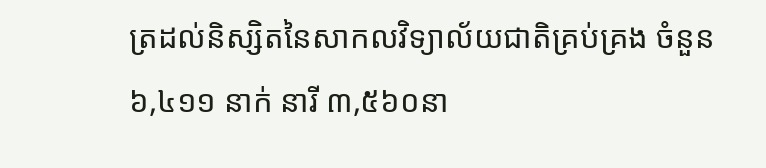ត្រដល់និស្សិតនៃសាកលវិទ្យាល័យជាតិគ្រប់គ្រង ចំនួន ៦,៤១១ នាក់ នារី ៣,៥៦០នា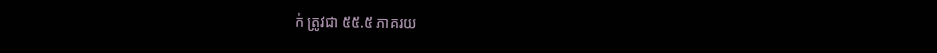ក់ ត្រូវជា ៥៥.៥ ភាគរយ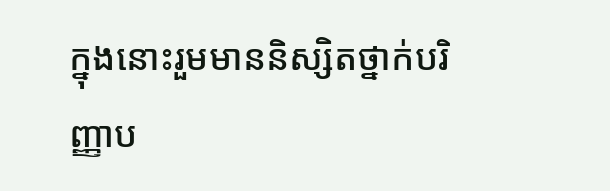ក្នុងនោះរួមមាននិស្សិតថ្នាក់បរិញ្ញាប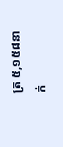ត្រ ៥,១៥៨នាក់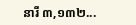នារី ៣,១៣២...